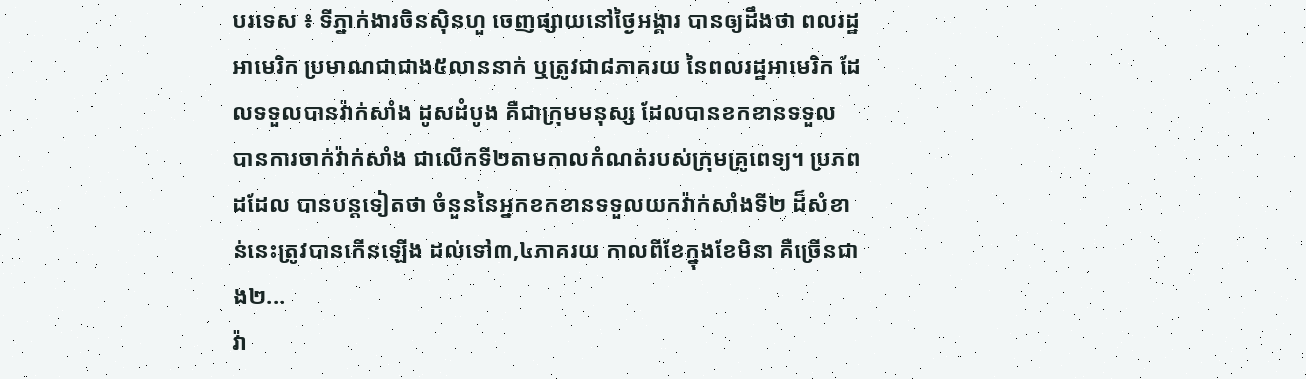បរទេស ៖ ទីភ្នាក់ងារចិនស៊ិនហួ ចេញផ្សាយនៅថ្ងៃអង្គារ បានឲ្យដឹងថា ពលរដ្ឋអាមេរិក ប្រមាណជាជាង៥លាននាក់ ឬត្រូវជា៨ភាគរយ នៃពលរដ្ឋអាមេរិក ដែលទទួលបានវ៉ាក់សាំង ដូសដំបូង គឺជាក្រុមមនុស្ស ដែលបានខកខានទទួល បានការចាក់វ៉ាក់សាំង ជាលើកទី២តាមកាលកំណត់របស់ក្រុមគ្រូពេទ្យ។ ប្រភពដដែល បានបន្តទៀតថា ចំនួននៃអ្នកខកខានទទួលយកវ៉ាក់សាំងទី២ ដ៏សំខាន់នេះត្រូវបានកើនឡើង ដល់ទៅ៣,៤ភាគរយ កាលពីខែក្នុងខែមិនា គឺច្រើនជាង២...
វ៉ា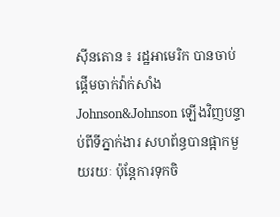ស៊ីនតោន ៖ រដ្ឋអាមេរិក បានចាប់ផ្តើមចាក់វ៉ាក់សាំង Johnson&Johnson ឡើងវិញបន្ទាប់ពីទីភ្នាក់ងារ សហព័ន្ធបានផ្អាកមួយរយៈ ប៉ុន្តែការទុកចិ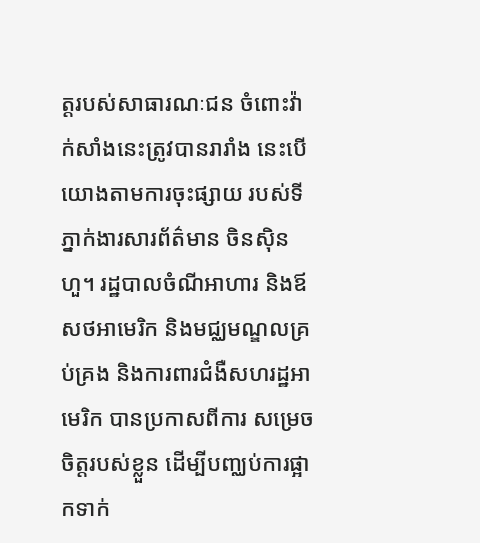ត្តរបស់សាធារណៈជន ចំពោះវ៉ាក់សាំងនេះត្រូវបានរារាំង នេះបើយោងតាមការចុះផ្សាយ របស់ទីភ្នាក់ងារសារព័ត៌មាន ចិនស៊ិនហួ។ រដ្ឋបាលចំណីអាហារ និងឪសថអាមេរិក និងមជ្ឈមណ្ឌលគ្រប់គ្រង និងការពារជំងឺសហរដ្ឋអាមេរិក បានប្រកាសពីការ សម្រេចចិត្តរបស់ខ្លួន ដើម្បីបញ្ឈប់ការផ្អាកទាក់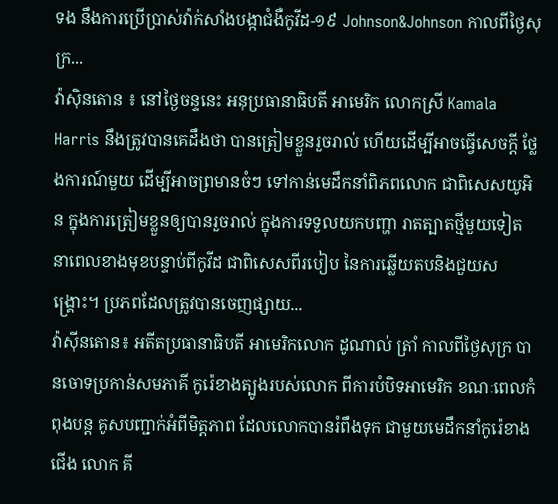ទង នឹងការប្រើប្រាស់វ៉ាក់សាំងបង្កាជំងឺកូវីដ-១៩ Johnson&Johnson កាលពីថ្ងៃសុក្រ...
វ៉ាស៊ិនតោន ៖ នៅថ្ងៃចន្ទនេះ អនុប្រធានាធិបតី អាមេរិក លោកស្រី Kamala Harris នឹងត្រូវបានគេដឹងថា បានត្រៀមខ្លួនរួចរាល់ ហើយដើម្បីអាចធ្វើសេចក្តី ថ្លែងការណ៍មួយ ដើម្បីអាចព្រមានចំៗ ទៅកាន់មេដឹកនាំពិភពលោក ជាពិសេសយូអិន ក្នុងការត្រៀមខ្លួនឲ្យបានរួចរាល់ ក្នុងការទទួលយកបញ្ហា រាតត្បាតថ្មីមួយទៀត នាពេលខាងមុខបន្ទាប់ពីកូវីដ ជាពិសេសពីរបៀប នៃការឆ្លើយតបនិងជួយសង្គ្រោះ។ ប្រភពដែលត្រូវបានចេញផ្សាយ...
វ៉ាស៊ីនតោន៖ អតីតប្រធានាធិបតី អាមេរិកលោក ដូណាល់ ត្រាំ កាលពីថ្ងៃសុក្រ បានចោទប្រកាន់សមភាគី កូរ៉េខាងត្បូងរបស់លោក ពីការបំបិទអាមេរិក ខណៈពេលកំពុងបន្ត គូសបញ្ជាក់អំពីមិត្តភាព ដែលលោកបានរំពឹងទុក ជាមួយមេដឹកនាំកូរ៉េខាងជើង លោក គី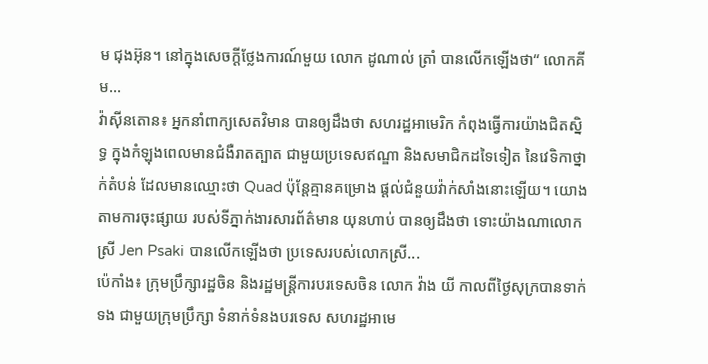ម ជុងអ៊ុន។ នៅក្នុងសេចក្តីថ្លែងការណ៍មួយ លោក ដូណាល់ ត្រាំ បានលើកឡើងថា“ លោកគីម...
វ៉ាស៊ីនតោន៖ អ្នកនាំពាក្យសេតវិមាន បានឲ្យដឹងថា សហរដ្ឋអាមេរិក កំពុងធ្វើការយ៉ាងជិតស្និទ្ធ ក្នុងកំឡុងពេលមានជំងឺរាតត្បាត ជាមួយប្រទេសឥណ្ឌា និងសមាជិកដទៃទៀត នៃវេទិកាថ្នាក់តំបន់ ដែលមានឈ្មោះថា Quad ប៉ុន្ដែគ្មានគម្រោង ផ្ដល់ជំនួយវ៉ាក់សាំងនោះឡើយ។ យោងតាមការចុះផ្សាយ របស់ទីភ្នាក់ងារសារព័ត៌មាន យុនហាប់ បានឲ្យដឹងថា ទោះយ៉ាងណាលោកស្រី Jen Psaki បានលើកឡើងថា ប្រទេសរបស់លោកស្រី...
ប៉េកាំង៖ ក្រុមប្រឹក្សារដ្ឋចិន និងរដ្ឋមន្ត្រីការបរទេសចិន លោក វ៉ាង យី កាលពីថ្ងៃសុក្របានទាក់ទង ជាមួយក្រុមប្រឹក្សា ទំនាក់ទំនងបរទេស សហរដ្ឋអាមេ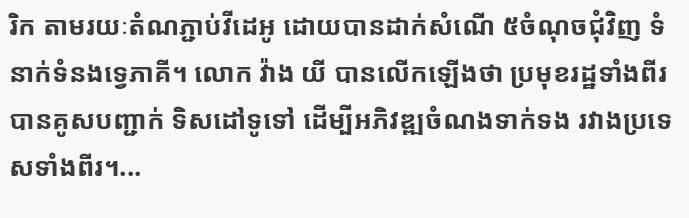រិក តាមរយៈតំណភ្ជាប់វីដេអូ ដោយបានដាក់សំណើ ៥ចំណុចជុំវិញ ទំនាក់ទំនងទ្វេភាគី។ លោក វ៉ាង យី បានលើកឡើងថា ប្រមុខរដ្ឋទាំងពីរបានគូសបញ្ជាក់ ទិសដៅទូទៅ ដើម្បីអភិវឌ្ឍចំណងទាក់ទង រវាងប្រទេសទាំងពីរ។...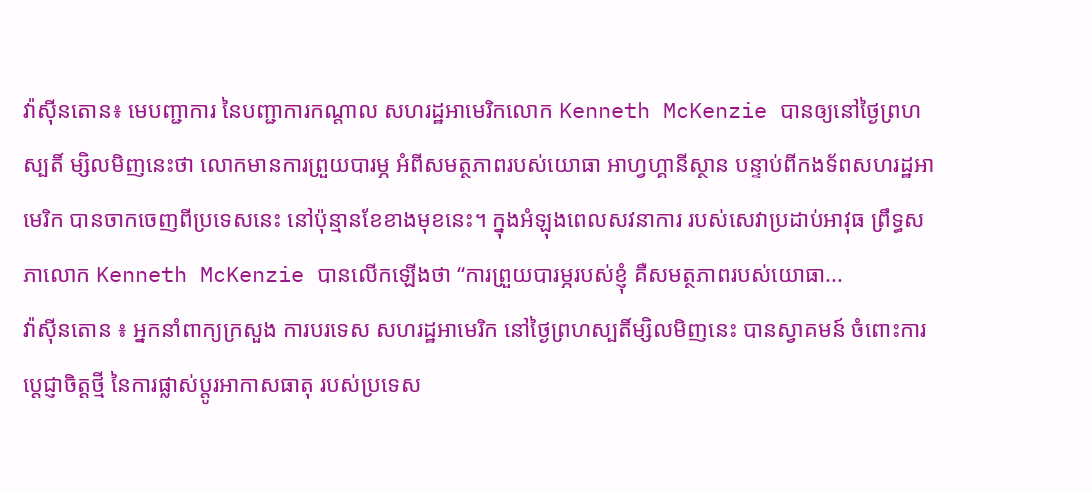វ៉ាស៊ីនតោន៖ មេបញ្ជាការ នៃបញ្ជាការកណ្តាល សហរដ្ឋអាមេរិកលោក Kenneth McKenzie បានឲ្យនៅថ្ងៃព្រហស្បតិ៍ ម្សិលមិញនេះថា លោកមានការព្រួយបារម្ភ អំពីសមត្ថភាពរបស់យោធា អាហ្វហ្គានីស្ថាន បន្ទាប់ពីកងទ័ពសហរដ្ឋអាមេរិក បានចាកចេញពីប្រទេសនេះ នៅប៉ុន្មានខែខាងមុខនេះ។ ក្នុងអំឡុងពេលសវនាការ របស់សេវាប្រដាប់អាវុធ ព្រឹទ្ធសភាលោក Kenneth McKenzie បានលើកឡើងថា “ការព្រួយបារម្ភរបស់ខ្ញុំ គឺសមត្ថភាពរបស់យោធា...
វ៉ាស៊ីនតោន ៖ អ្នកនាំពាក្យក្រសួង ការបរទេស សហរដ្ឋអាមេរិក នៅថ្ងៃព្រហស្បតិ៍ម្សិលមិញនេះ បានស្វាគមន៍ ចំពោះការប្តេជ្ញាចិត្តថ្មី នៃការផ្លាស់ប្តូរអាកាសធាតុ របស់ប្រទេស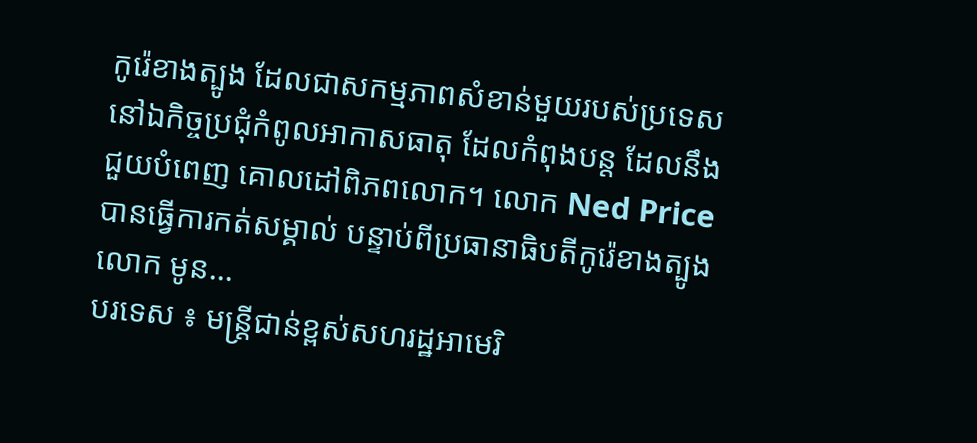កូរ៉េខាងត្បូង ដែលជាសកម្មភាពសំខាន់មួយរបស់ប្រទេស នៅឯកិច្ចប្រជុំកំពូលអាកាសធាតុ ដែលកំពុងបន្ត ដែលនឹងជួយបំពេញ គោលដៅពិភពលោក។ លោក Ned Price បានធ្វើការកត់សម្គាល់ បន្ទាប់ពីប្រធានាធិបតីកូរ៉េខាងត្បូង លោក មូន...
បរទេស ៖ មន្ត្រីជាន់ខ្ពស់សហរដ្ឋអាមេរិ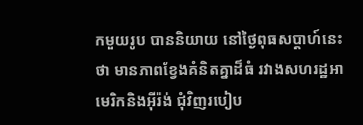កមួយរូប បាននិយាយ នៅថ្ងៃពុធសប្ដាហ៍នេះថា មានភាពខ្វែងគំនិតគ្នាដ៏ធំ រវាងសហរដ្ឋអាមេរិកនិងអ៊ីរ៉ង់ ជុំវិញរបៀប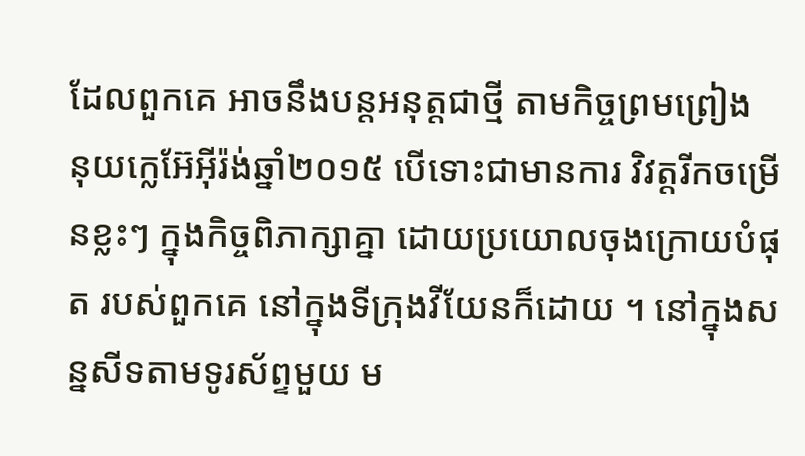ដែលពួកគេ អាចនឹងបន្តអនុត្តជាថ្មី តាមកិច្ចព្រមព្រៀង នុយក្លេអ៊ែអ៊ីរ៉ង់ឆ្នាំ២០១៥ បើទោះជាមានការ វិវត្តរីកចម្រើនខ្លះៗ ក្នុងកិច្ចពិភាក្សាគ្នា ដោយប្រយោលចុងក្រោយបំផុត របស់ពួកគេ នៅក្នុងទីក្រុងវីយែនក៏ដោយ ។ នៅក្នុងសន្នសីទតាមទូរស័ព្ទមួយ ម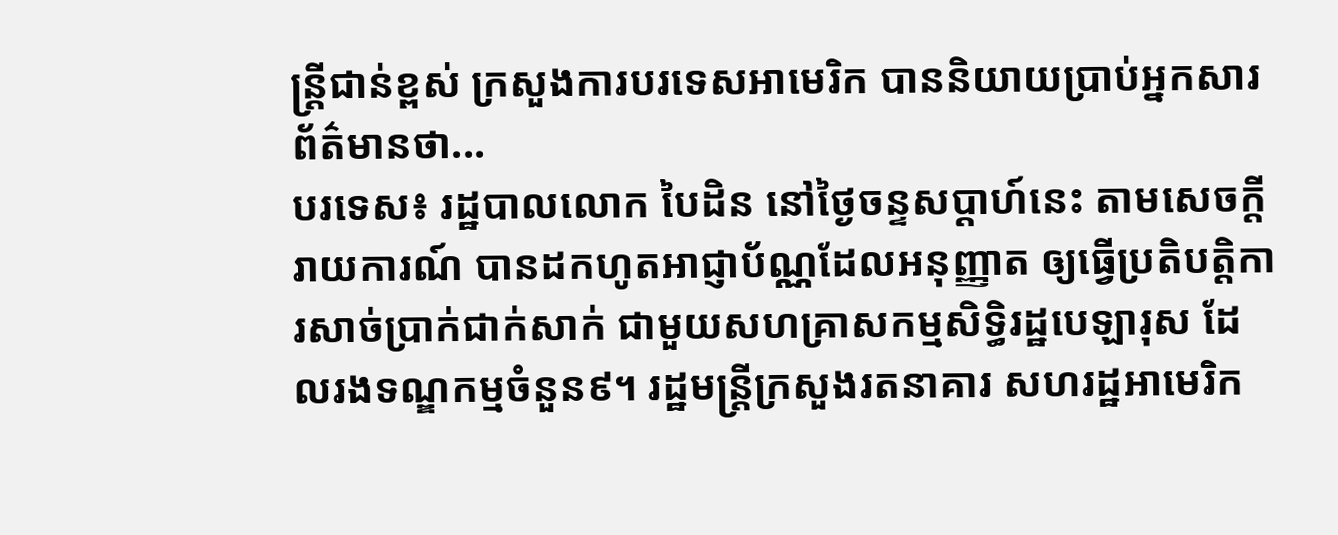ន្ត្រីជាន់ខ្ពស់ ក្រសួងការបរទេសអាមេរិក បាននិយាយប្រាប់អ្នកសារព័ត៌មានថា...
បរទេស៖ រដ្ឋបាលលោក បៃដិន នៅថ្ងៃចន្ទសប្ដាហ៍នេះ តាមសេចក្តីរាយការណ៍ បានដកហូតអាជ្ញាប័ណ្ណដែលអនុញ្ញាត ឲ្យធ្វើប្រតិបត្តិការសាច់ប្រាក់ជាក់សាក់ ជាមួយសហគ្រាសកម្មសិទ្ធិរដ្ឋបេឡារុស ដែលរងទណ្ឌកម្មចំនួន៩។ រដ្ឋមន្ត្រីក្រសួងរតនាគារ សហរដ្ឋអាមេរិក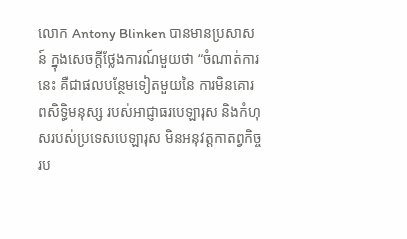លោក Antony Blinken បានមានប្រសាសន៍ ក្នុងសេចក្តីថ្លែងការណ៍មួយថា “ចំណាត់ការនេះ គឺជាផលបន្ថែមទៀតមួយនៃ ការមិនគោរពសិទ្ធិមនុស្ស របស់អាជ្ញាធរបេឡារុស និងកំហុសរបស់ប្រទេសបេឡារុស មិនអនុវត្តកាតព្វកិច្ចរប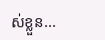ស់ខ្លួន...